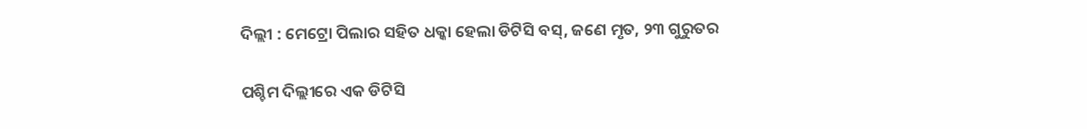ଦିଲ୍ଲୀ : ମେଟ୍ରୋ ପିଲାର ସହିତ ଧକ୍କା ହେଲା ଡିଟିସି ବସ୍, ଜଣେ ମୃତ, ୨୩ ଗୁରୁତର

ପଶ୍ଚିମ ଦିଲ୍ଲୀରେ ଏକ ଡିଟିସି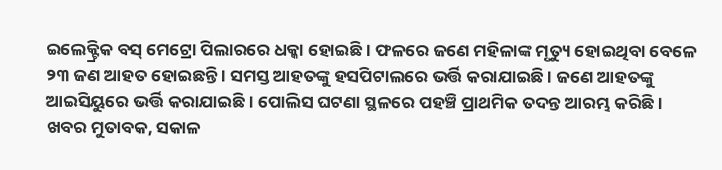ଇଲେକ୍ଟ୍ରିକ ବସ୍ ମେଟ୍ରୋ ପିଲାରରେ ଧକ୍କା ହୋଇଛି । ଫଳରେ ଜଣେ ମହିଳାଙ୍କ ମୃତ୍ୟୁ ହୋଇଥିବା ବେଳେ ୨୩ ଜଣ ଆହତ ହୋଇଛନ୍ତି । ସମସ୍ତ ଆହତଙ୍କୁ ହସପିଟାଲରେ ଭର୍ତ୍ତି କରାଯାଇଛି । ଜଣେ ଆହତଙ୍କୁ ଆଇସିୟୁରେ ଭର୍ତ୍ତି କରାଯାଇଛି । ପୋଲିସ ଘଟଣା ସ୍ଥଳରେ ପହଞ୍ଚି ପ୍ରାଥମିକ ତଦନ୍ତ ଆରମ୍ଭ କରିଛି ।
ଖବର ମୁତାବକ, ସକାଳ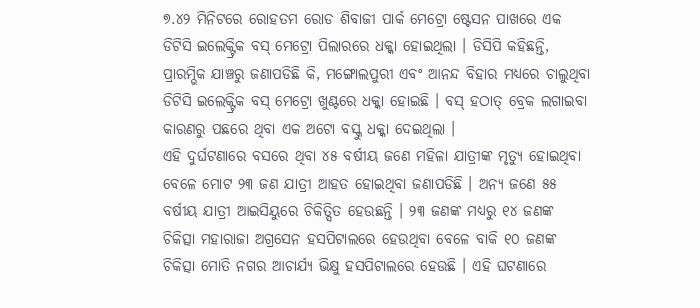୭.୪୨ ମିନିଟରେ ରୋହତମ ରୋଡ ଶିବାଜୀ ପାର୍କ ମେଟ୍ରୋ ଷ୍ଟେସନ ପାଖରେ ଏକ ଡିଟିସି ଇଲେକ୍ଟ୍ରିକ ବସ୍ ମେଟ୍ରୋ ପିଲାରରେ ଧକ୍କା ହୋଇଥିଲା । ଡିସିପି କହିଛନ୍ତି, ପ୍ରାରମ୍ଭିକ ଯାଞ୍ଚରୁ ଜଣାପଡିଛି କି, ମଙ୍ଗୋଲପୁରୀ ଏବଂ ଆନନ୍ଦ ବିହାର ମଧ୍ୟରେ ଚାଲୁଥିବା ଡିଟିସି ଇଲେକ୍ଟ୍ରିକ ବସ୍ ମେଟ୍ରୋ ଖୁଣ୍ଟରେ ଧକ୍କା ହୋଇଛି । ବସ୍ ହଠାତ୍ ବ୍ରେକ ଲଗାଇବା କାରଣରୁ ପଛରେ ଥିବା ଏକ ଅଟୋ ବସ୍କୁ ଧକ୍କା ଦେଇଥିଲା ।
ଏହି ଦୁର୍ଘଟଣାରେ ବସରେ ଥିବା ୪୫ ବର୍ଷୀୟ ଜଣେ ମହିଳା ଯାତ୍ରୀଙ୍କ ମୃତ୍ୟୁ ହୋଇଥିବା ବେଳେ ମୋଟ ୨୩ ଜଣ ଯାତ୍ରୀ ଆହତ ହୋଇଥିବା ଜଣାପଡିଛି । ଅନ୍ୟ ଜଣେ ୫୫ ବର୍ଷୀୟ ଯାତ୍ରୀ ଆଇସିୟୁରେ ଚିକିତ୍ସିତ ହେଉଛନ୍ତି । ୨୩ ଜଣଙ୍କ ମଧ୍ୟରୁ ୧୪ ଜଣଙ୍କ ଚିକିତ୍ସା ମହାରାଜା ଅଗ୍ରସେନ ହସପିଟାଲରେ ହେଉଥିବା ବେଳେ ବାକି ୧୦ ଜଣଙ୍କ ଚିକିତ୍ସା ମୋତି ନଗର ଆଚାର୍ଯ୍ୟ ଭିକ୍ଷୁ ହସପିଟାଲରେ ହେଉଛି । ଏହି ଘଟଣାରେ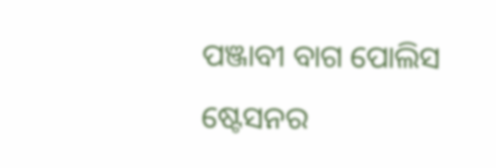ପଞ୍ଜାବୀ ବାଗ ପୋଲିସ ଷ୍ଟେସନର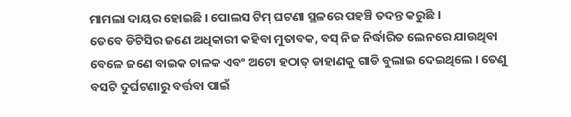ମାମଲା ଦାୟର ହୋଇଛି । ପୋଲସ ଟିମ୍ ଘଟଣା ସ୍ଥଳରେ ପହଞ୍ଚି ତଦନ୍ତ କରୁଛି ।
ତେବେ ଡିଟିସିର ଜଣେ ଅଧିକାରୀ କହିବା ମୁତାବକ, ବସ୍ ନିଜ ନିର୍ଦ୍ଧାରିତ ଲେନରେ ଯାଉଥିବା ବେଳେ ଜଣେ ବାଇକ ଚାଳକ ଏବଂ ଅଟୋ ହଠାତ୍ ଡାହାଣକୁ ଗାଡି ବୁଲାଇ ଦେଇଥିଲେ । ତେଣୁ ବସଟି ଦୁର୍ଘଟଣାରୁ ବର୍ତ୍ତବା ପାଇଁ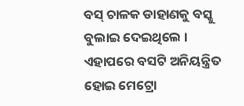ବସ୍ ଚାଳକ ଡାହାଣକୁ ବସ୍କୁ ବୁଲାଇ ଦେଇଥିଲେ । ଏହାପରେ ବସଟି ଅନିୟନ୍ତ୍ରିତ ହୋଇ ମେଟ୍ରୋ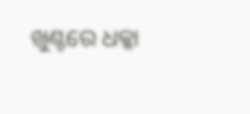ଖୁଣ୍ଟରେ ଧକ୍କା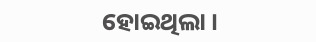ହୋଇଥିଲା ।